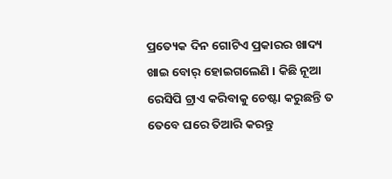ପ୍ରତ୍ୟେକ ଦିନ ଗୋଟିଏ ପ୍ରକାରର ଖାଦ୍ୟ ଖାଇ ବୋର୍ ହୋଇଗଲେଣି । କିଛି ନୂଆ ରେସିପି ଟ୍ରାଏ କରିବାକୁ ଚେଷ୍ଟା କରୁଛନ୍ତି ତ ତେବେ ଘରେ ତିଆରି କରନ୍ତୁ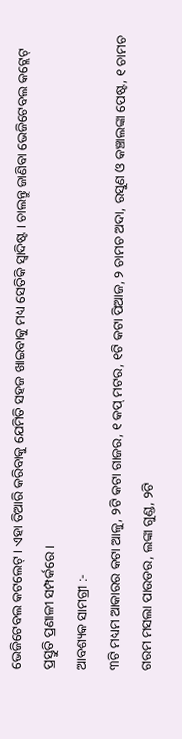ଭେଜିଟେବଲ କଟଲେଟ୍ । ଏହା ତିଆରି କରିବାକୁ ଯେମିତି ସହଜ ଖାଇବାକୁ ମଧ୍ୟ ସେତିକି ସ୍ବାଦିଷ୍ଟ । ଚାଲନ୍ତୁ ଜାଣିବା ଭେଜିଟେବଲ କଟ୍ଲେଟ୍ ପ୍ରସ୍ତୁତି ପ୍ରଣାଳୀ ସମ୍ପର୍କରେ ।
ଆବଶ୍ୟକ ସାମଗ୍ରୀ :-
୩ଟି ମଧ୍ୟମ ଆକାରର କଟା ଆଳୁ, ୨ଟି କଟା ଗାଜର, ୧ କପ୍ ମଟର, ୧ଟି କଟା ପିଆଜ, ୨ ଚାମଚ ଅଦା, ରସୁଣ ଓ କଞ୍ଚାଲଙ୍କା ପେଷ୍ଟ, ୧ ଚାମଚ ଗରମ ମସଲା ପାଉଡର, ଲଙ୍କା ଗୁଣ୍ଡ, ୨ଟି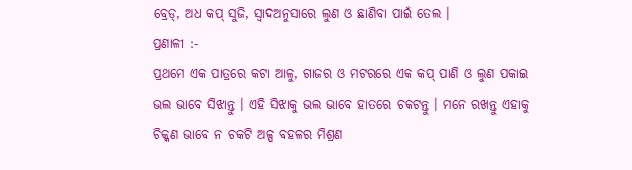ବ୍ରେଡ୍, ଅଧ କପ୍ ସୁଜି, ସ୍ବାଦଅନୁସାରେ ଲୁଣ ଓ ଛାଣିବା ପାଇଁ ତେଲ ।
ପ୍ରଣାଳୀ :-
ପ୍ରଥମେ ଏକ ପାତ୍ରରେ କଟା ଆଳୁ, ଗାଜର ଓ ମଟରରେ ଏକ କପ୍ ପାଣି ଓ ଲୁଣ ପକାଇ ଭଲ ଭାବେ ସିଝାନ୍ତୁ । ଏହି ସିଝାକୁ ଭଲ ଭାବେ ହାତରେ ଚକଟନ୍ତୁ । ମନେ ରଖନ୍ତୁ ଏହାକୁ ଚିକ୍କଣ ଭାବେ ନ ଚକଟି ଅଳ୍ପ ବହଳର ମିଶ୍ରଣ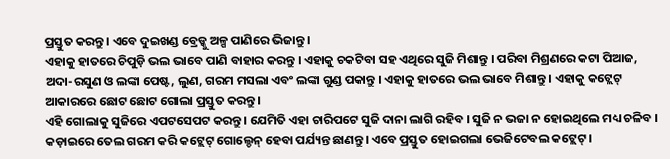ପ୍ରସ୍ତୁତ କରନ୍ତୁ । ଏବେ ଦୁଇଖଣ୍ଡ ବ୍ରେଡ୍କୁ ଅଳ୍ପ ପାଣିରେ ଭିଜାନ୍ତୁ ।
ଏହାକୁ ହାତରେ ଚିପୁଡ଼ି ଭଲ ଭାବେ ପାଣି ବାହାର କରନ୍ତୁ । ଏହାକୁ ଚକଟିବା ସହ ଏଥିରେ ସୁଜି ମିଶାନ୍ତୁ । ପରିବା ମିଶ୍ରଣରେ କଟା ପିଆଜ, ଅଦା-ରସୁଣ ଓ ଲଙ୍କା ପେଷ୍ଟ, ଲୁଣ, ଗରମ ମସଲା ଏବଂ ଲଙ୍କା ଗୁଣ୍ଡ ପକାନ୍ତୁ । ଏହାକୁ ହାତରେ ଭଲ ଭାବେ ମିଶାନ୍ତୁ । ଏହାକୁ କଟ୍ଲେଟ୍ ଆକାରରେ ଛୋଟ ଛୋଟ ଗୋଲା ପ୍ରସ୍ତୁତ କରନ୍ତୁ ।
ଏହି ଗୋଲାକୁ ସୁଜିରେ ଏପଟସେପଟ କରନ୍ତୁ । ଯେମିତି ଏହା ଚାରିପଟେ ସୁଜି ଦାନା ଲାଗି ରହିବ । ସୁଜି ନ ଭଜା ନ ହୋଇଥିଲେ ମଧ୍ୟ ଚଳିବ । କଡ଼ାଇରେ ତେଲ ଗରମ କରି କଟ୍ଲେଟ୍ ଗୋଲ୍ଡେନ୍ ହେବା ପର୍ଯ୍ୟନ୍ତ ଛାଣନ୍ତୁ । ଏବେ ପ୍ରସ୍ତୁତ ହୋଇଗଲା ଭେଜିଟେବଲ କଟ୍ଲେଟ୍ ।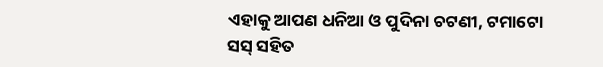ଏହାକୁ ଆପଣ ଧନିଆ ଓ ପୁଦିନା ଚଟଣୀ, ଟମାଟୋ ସସ୍ ସହିତ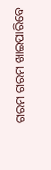ଗରମ ଗରମ ଖାଇପାରିବେ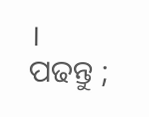।
ପଢନ୍ତୁ ;